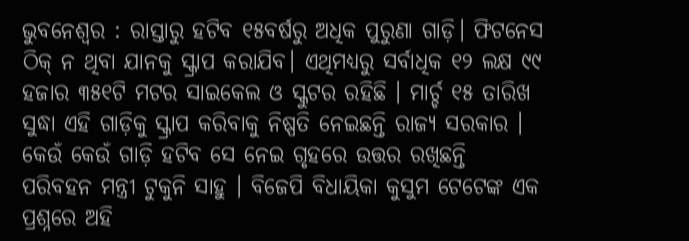ଭୁବନେଶ୍ୱର : ରାସ୍ତାରୁ ହଟିବ ୧୫ବର୍ଷରୁ ଅଧିକ ପୁରୁଣା ଗାଡ଼ି। ଫିଟନେସ ଠିକ୍ ନ ଥିବା ଯାନକୁ ସ୍କ୍ରାପ କରାଯିବ। ଏଥିମଧ୍ୟରୁ ସର୍ବାଧିକ ୧୨ ଲକ୍ଷ ୯୯ ହଜାର ୩୫୧ଟି ମଟର ସାଇକେଲ ଓ ସ୍କୁଟର ରହିଛି । ମାର୍ଚ୍ଚ ୧୫ ତାରିଖ ସୁଦ୍ଧା ଏହି ଗାଡ଼ିକୁ ସ୍କ୍ରାପ କରିବାକୁ ନିଷ୍ପତି ନେଇଛନ୍ତି ରାଜ୍ୟ ସରକାର ।
କେଉଁ କେଉଁ ଗାଡ଼ି ହଟିବ ସେ ନେଇ ଗୃହରେ ଉତ୍ତର ରଖିଛନ୍ତି ପରିବହନ ମନ୍ତ୍ରୀ ଟୁକୁନି ସାହୁ । ବିଜେପି ବିଧାୟିକା କୁସୁମ ଟେଟେଙ୍କ ଏକ ପ୍ରଶ୍ନରେ ଅହି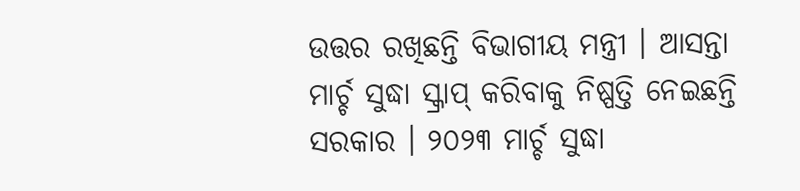ଉତ୍ତର ରଖିଛନ୍ତି ବିଭାଗୀୟ ମନ୍ତ୍ରୀ । ଆସନ୍ତା ମାର୍ଚ୍ଚ ସୁଦ୍ଧା ସ୍କ୍ରାପ୍ କରିବାକୁ ନିଷ୍ପତ୍ତି ନେଇଛନ୍ତି ସରକାର । ୨୦୨୩ ମାର୍ଚ୍ଚ ସୁଦ୍ଧା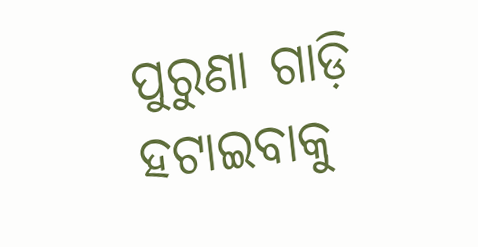ପୁରୁଣା ଗାଡ଼ି ହଟାଇବାକୁ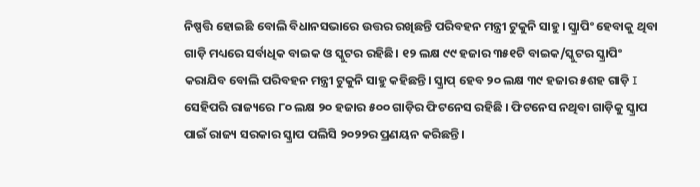ନିଷ୍ପତ୍ତି ହୋଇଛି ବୋଲି ବିଧାନସଭାରେ ଉତ୍ତର ରଖିଛନ୍ତି ପରିବହନ ମନ୍ତ୍ରୀ ଟୁକୁନି ସାହୁ। ସ୍କ୍ରାପିଂ ହେବାକୁ ଥିବା ଗାଡ଼ି ମଧ୍ୟରେ ସର୍ବାଧିକ ବାଇକ ଓ ସ୍କୁଟର ରହିଛି। ୧୨ ଲକ୍ଷ ୯୯ ହଜାର ୩୫୧ଟି ବାଇକ/ସ୍କୁଟର ସ୍କ୍ରାପିଂ କରାଯିବ ବୋଲି ପରିବହନ ମନ୍ତ୍ରୀ ଟୁକୁନି ସାହୁ କହିଛନ୍ତି। ସ୍କ୍ରାପ୍ ହେବ ୨୦ ଲକ୍ଷ ୩୯ ହଜାର ୫ଶହ ଗାଡ଼ି I ସେହିପରି ରାଜ୍ୟରେ ୮୦ ଲକ୍ଷ ୨୦ ହଜାର ୫୦୦ ଗାଡ଼ିର ଫିଟନେସ ରହିଛି । ଫିଟନେସ ନଥିବା ଗାଡ଼ିକୁ ସ୍କ୍ରାପ ପାଇଁ ରାଜ୍ୟ ସରକାର ସ୍କ୍ରାପ ପଲିସି ୨୦୨୨ର ପ୍ରଣୟନ କରିଛନ୍ତି ।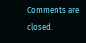Comments are closed.